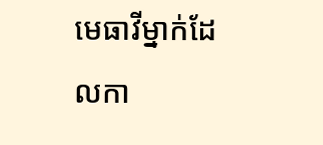មេធាវីម្នាក់ដែលកា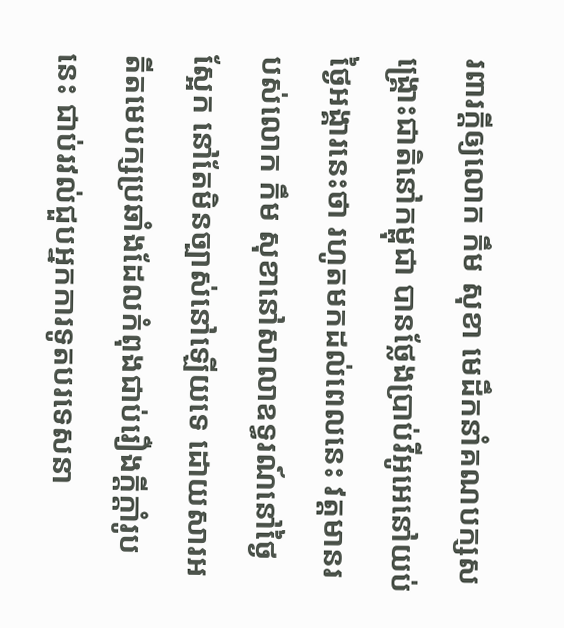រពារក្តីឲ្យលោក កឹម សុខា មេដឹកនាំគណបក្សសង្គ្រោះជាតិនៅកម្ពុជា បានថ្លែងប្រាប់វីអូអេនៅយប់ថ្ងៃអង្គារនេះថា រហូតមកដល់ពេលនេះ វត្តមានរបស់លោក កឹម សុខានៅសាលាឧទ្ធរណ៍នៅថ្ងៃស្អែក នៅតែមិនច្បាស់នៅឡើយទេ ដោយសារអតីតមេបក្សប្រឆាំងដែលកំពុងជាប់រឿងក្តីក្តាំរូបនេះ ជាប់រវល់ជួបអ្នកការទូតបរទេសនា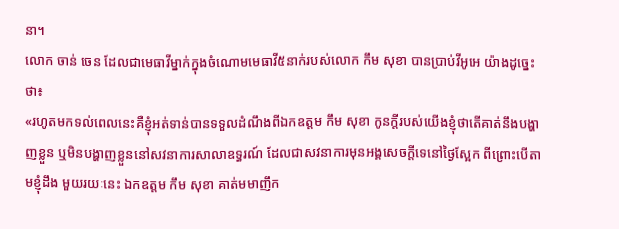នា។
លោក ចាន់ ចេន ដែលជាមេធាវីម្នាក់ក្នុងចំណោមមេធាវី៥នាក់របស់លោក កឹម សុខា បានប្រាប់វីអូអេ យ៉ាងដូច្នេះថា៖
«រហូតមកទល់ពេលនេះគឺខ្ញុំអត់ទាន់បានទទួលដំណឹងពីឯកឧត្តម កឹម សុខា កូនក្តីរបស់យើងខ្ញុំថាតើគាត់នឹងបង្ហាញខ្លួន ឬមិនបង្ហាញខ្លួននៅសវនាការសាលាឧទ្ធរណ៍ ដែលជាសវនាការមុនអង្គសេចក្តីទេនៅថ្ងៃស្អែក ពីព្រោះបើតាមខ្ញុំដឹង មួយរយៈនេះ ឯកឧត្តម កឹម សុខា គាត់មមាញឹក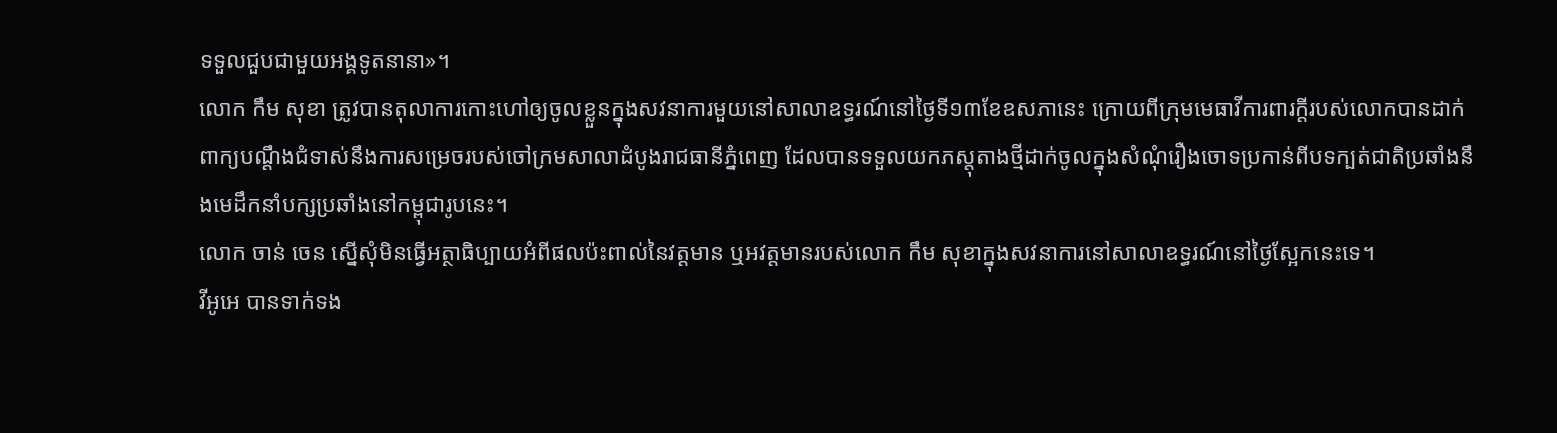ទទួលជួបជាមួយអង្គទូតនានា»។
លោក កឹម សុខា ត្រូវបានតុលាការកោះហៅឲ្យចូលខ្លួនក្នុងសវនាការមួយនៅសាលាឧទ្ធរណ៍នៅថ្ងៃទី១៣ខែឧសភានេះ ក្រោយពីក្រុមមេធាវីការពារក្តីរបស់លោកបានដាក់ពាក្យបណ្តឹងជំទាស់នឹងការសម្រេចរបស់ចៅក្រមសាលាដំបូងរាជធានីភ្នំពេញ ដែលបានទទួលយកភស្តុតាងថ្មីដាក់ចូលក្នុងសំណុំរឿងចោទប្រកាន់ពីបទក្បត់ជាតិប្រឆាំងនឹងមេដឹកនាំបក្សប្រឆាំងនៅកម្ពុជារូបនេះ។
លោក ចាន់ ចេន ស្នើសុំមិនធ្វើអត្ថាធិប្បាយអំពីផលប៉ះពាល់នៃវត្តមាន ឬអវត្តមានរបស់លោក កឹម សុខាក្នុងសវនាការនៅសាលាឧទ្ធរណ៍នៅថ្ងៃស្អែកនេះទេ។
វីអូអេ បានទាក់ទង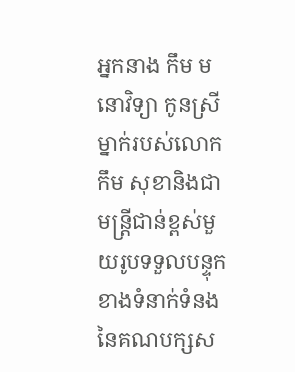អ្នកនាង កឹម មនោវិទ្យា កូនស្រីម្នាក់របស់លោក កឹម សុខានិងជាមន្ត្រីជាន់ខ្ពស់មួយរូបទទួលបន្ទុកខាងទំនាក់ទំនងនៃគណបក្សស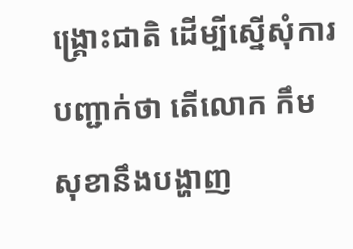ង្គ្រោះជាតិ ដើម្បីស្នើសុំការបញ្ជាក់ថា តើលោក កឹម សុខានឹងបង្ហាញ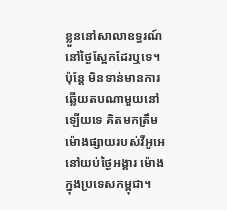ខ្លួននៅសាលាឧទ្ធរណ៍នៅថ្ងៃស្អែកដែរឬទេ។ ប៉ុន្តែ មិនទាន់មានការឆ្លើយតបណាមួយនៅឡើយទេ គិតមកត្រឹមម៉ោងផ្សាយរបស់វីអូអេ នៅយប់ថ្ងៃអង្គារ ម៉ោងក្នុងប្រទេសកម្ពុជា។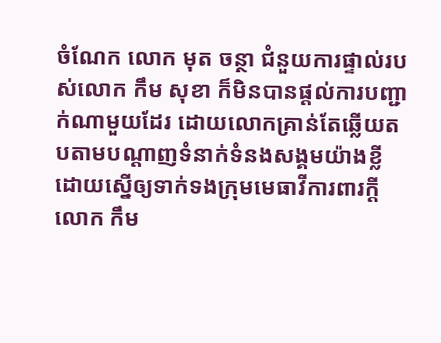ចំណែក លោក មុត ចន្ថា ជំនួយការផ្ទាល់របស់លោក កឹម សុខា ក៏មិនបានផ្តល់ការបញ្ជាក់ណាមួយដែរ ដោយលោកគ្រាន់តែឆ្លើយតបតាមបណ្តាញទំនាក់ទំនងសង្គមយ៉ាងខ្លីដោយស្នើឲ្យទាក់ទងក្រុមមេធាវីការពារក្តីលោក កឹម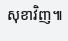សុខាវិញ៕